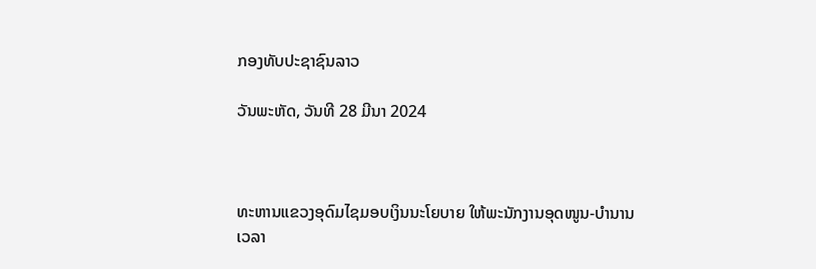ກອງທັບປະຊາຊົນລາວ

ວັນພະຫັດ, ວັນທີ 28 ມີນາ 2024



ທະຫານແຂວງອຸດົມໄຊມອບເງິນນະໂຍບາຍ ໃຫ້ພະນັກງານອຸດໜູນ-ບໍານານ
ເວລາ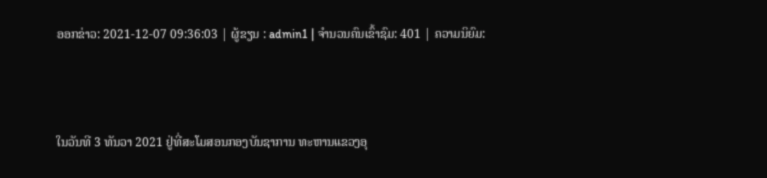ອອກຂ່າວ: 2021-12-07 09:36:03 | ຜູ້ຂຽນ : admin1 | ຈຳນວນຄົນເຂົ້າຊົມ: 401 | ຄວາມນິຍົມ:



ໃນວັນທີ 3 ທັນວາ 2021 ຢູ່ທີ່ສະໂມສອນກອງບັນຊາການ ທະຫານແຂວງອຸ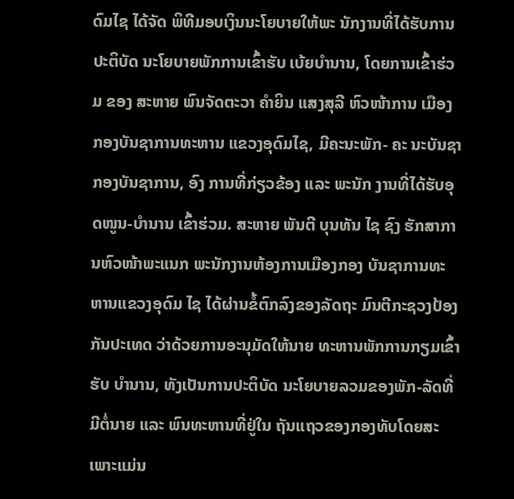ດົມໄຊ ໄດ້ຈັດ ພິທີມອບເງິນນະໂຍບາຍໃຫ້ພະ ນັກງານທີ່ໄດ້ຮັບການປະຕິບັດ ນະໂຍບາຍພັກການເຂົ້າຮັບ ເບ້ຍບຳນານ, ໂດຍການເຂົ້າຮ່ວມ ຂອງ ສະຫາຍ ພົນຈັດຕະວາ ຄຳຍິນ ແສງສຸລີ ຫົວໜ້າການ ເມືອງ ກອງບັນຊາການທະຫານ ແຂວງອຸດົມໄຊ, ມີຄະນະພັກ- ຄະ ນະບັນຊາກອງບັນຊາການ, ອົງ ການທີ່ກ່ຽວຂ້ອງ ແລະ ພະນັກ ງານທີ່ໄດ້ຮັບອຸດໜູນ-ບຳນານ ເຂົ້າຮ່ວມ. ສະຫາຍ ພັນຕີ ບຸນທັນ ໄຊ ຊົງ ຮັກສາການຫົວໜ້າພະແນກ ພະນັກງານຫ້ອງການເມືອງກອງ ບັນຊາການທະຫານແຂວງອຸດົມ ໄຊ ໄດ້ຜ່ານຂໍ້ຕົກລົງຂອງລັດຖະ ມົນຕີກະຊວງປ້ອງກັນປະເທດ ວ່າດ້ວຍການອະນຸມັດໃຫ້ນາຍ ທະຫານພັກການກຽມເຂົ້າຮັບ ບຳນານ, ທັງເປັນການປະຕິບັດ ນະໂຍບາຍລວມຂອງພັກ-ລັດທີ່ ມີຕໍ່ນາຍ ແລະ ພົນທະຫານທີ່ຢູ່ໃນ ຖັນແຖວຂອງກອງທັບໂດຍສະ ເພາະແມ່ນ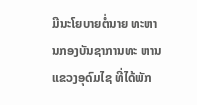ມີນະໂຍບາຍຕໍ່ນາຍ ທະຫານກອງບັນຊາການທະ ຫານແຂວງອຸດົມໄຊ ທີ່ໄດ້ພັກ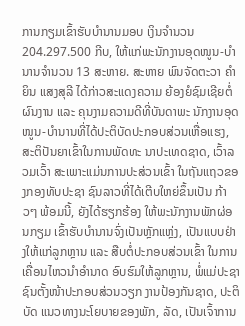ການກຽມເຂົ້າຮັບບໍານານມອບ ເງິນຈໍານວນ 204.297.500 ກີບ, ໃຫ້ແກ່ພະນັກງານອຸດໜູນ-ບໍານານຈຳນວນ 13 ສະຫາຍ. ສະຫາຍ ພົນຈັດຕະວາ ຄໍາຍິນ ແສງສຸລີ ໄດ້ກ່າວສະແດງຄວາມ ຍ້ອງຍໍຊົມເຊີຍຕໍ່ຜົນງານ ແລະ ຄຸນງາມຄວາມດີທີ່ບັນດາພະ ນັກງານອຸດໜູນ-ບຳນານທີ່ໄດ້ປະຕິບັດປະກອບສ່ວນເຫື່ອແຮງ, ສະຕິປັນຍາເຂົ້າໃນການພັດທະ ນາປະເທດຊາດ, ເວົ້າລວມເວົ້າ ສະເພາະແມ່ນການປະສ່ວນເຂົ້າ ໃນຖັນແຖວຂອງກອງທັບປະຊາ ຊົນລາວທີ່ໄດ້ເຕີບໃຫຍ່ຂຶ້ນເປັນ ກ້າວໆ ພ້ອມນີ້, ຍັງໄດ້ຮຽກຮ້ອງ ໃຫ້ພະນັກງານພັກຜ່ອນກຽມ ເຂົ້າຮັບບຳນານຈົ່ງເປັນຫຼັກແຫຼ່ງ, ເປັນແບບຢ່າງໃຫ້ແກ່ລູກຫຼານ ແລະ ສືບຕໍ່ປະກອບສ່ວນເຂົ້າ ໃນການເຄື່ອນໄຫວນຳອຳນາດ ອົບຮົມໃຫ້ລູກຫຼານ, ພໍ່ແມ່ປະຊາ ຊົນຕັ້ງໜ້າປະກອບສ່ວນວຽກ ງານປ້ອງກັນຊາດ, ປະຕິບັດ ແນວທາງນະໂຍບາຍຂອງພັກ, ລັດ, ເປັນເຈົ້າການ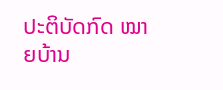ປະຕິບັດກົດ ໝາຍບ້ານ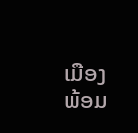ເມືອງ ພ້ອມ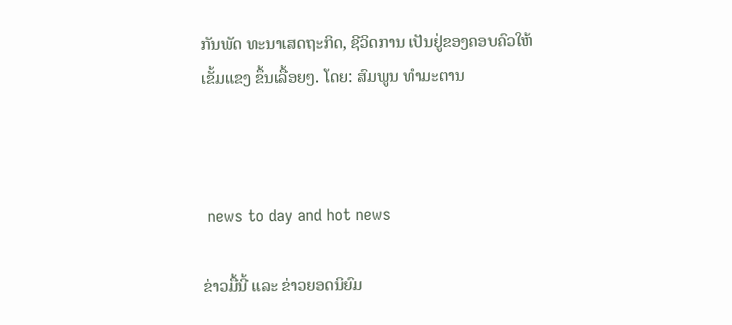ກັນພັດ ທະນາເສດຖະກິດ, ຊີວິດການ ເປັນຢູ່ຂອງຄອບຄົວໃຫ້ເຂັ້ມແຂງ ຂຶ້ນເລື້ອຍໆ. ໂດຍ: ສົມພູນ ທໍາມະຕານ



 news to day and hot news

ຂ່າວມື້ນີ້ ແລະ ຂ່າວຍອດນິຍົມ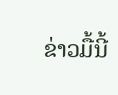ຂ່າວມື້ນີ້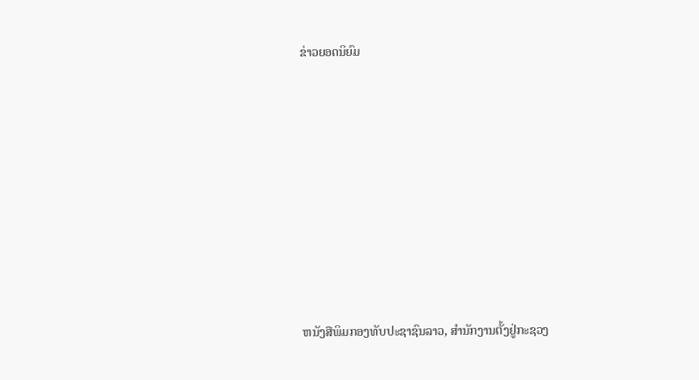ຂ່າວຍອດນິຍົມ













ຫນັງສືພິມກອງທັບປະຊາຊົນລາວ, ສຳນັກງານຕັ້ງຢູ່ກະຊວງ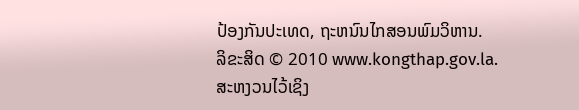ປ້ອງກັນປະເທດ, ຖະຫນົນໄກສອນພົມວິຫານ.
ລິຂະສິດ © 2010 www.kongthap.gov.la. ສະຫງວນໄວ້ເຊິງ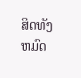ສິດທັງຫມົດ